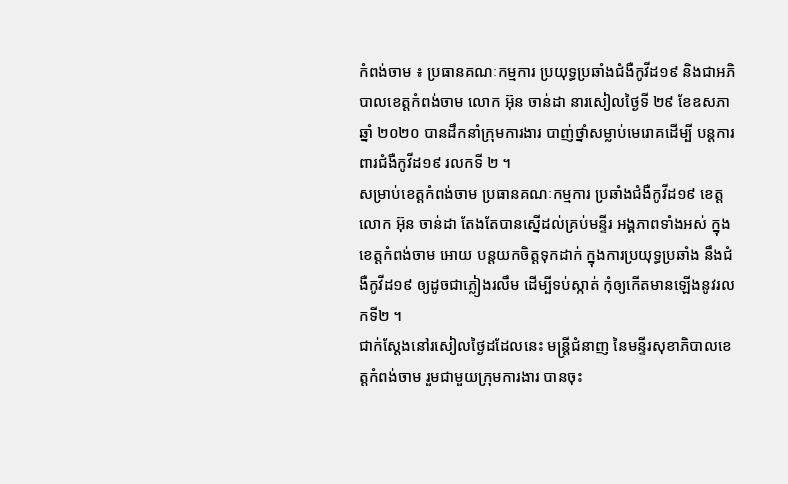កំពង់ចាម ៖ ប្រធានគណៈកម្មការ ប្រយុទ្ធប្រឆាំងជំងឺកូវីដ១៩ និងជាអភិបាលខេត្តកំពង់ចាម លោក អ៊ុន ចាន់ដា នារសៀលថ្ងៃទី ២៩ ខែឧសភាឆ្នាំ ២០២០ បានដឹកនាំក្រុមការងារ បាញ់ថ្នាំសម្លាប់មេរោគដើម្បី បន្តការពារជំងឺកូវីដ១៩ រលកទី ២ ។
សម្រាប់ខេត្តកំពង់ចាម ប្រធានគណៈកម្មការ ប្រឆាំងជំងឺកូវីដ១៩ ខេត្ត លោក អ៊ុន ចាន់ដា តែងតែបានស្នើដល់គ្រប់មន្ទីរ អង្គភាពទាំងអស់ ក្នុងខេត្តកំពង់ចាម អោយ បន្តយកចិត្តទុកដាក់ ក្នុងការប្រយុទ្ធប្រឆាំង នឹងជំងឺកូវីដ១៩ ឲ្យដូចជាភ្លៀងរលឹម ដើម្បីទប់ស្កាត់ កុំឲ្យកើតមានឡើងនូវរលកទី២ ។
ជាក់ស្ដែងនៅរសៀលថ្ងៃដដែលនេះ មន្ត្រីជំនាញ នៃមន្ទីរសុខាភិបាលខេត្តកំពង់ចាម រួមជាមួយក្រុមការងារ បានចុះ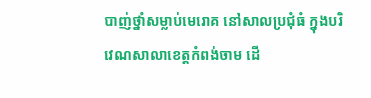បាញ់ថ្នាំសម្លាប់មេរោគ នៅសាលប្រជុំធំ ក្នុងបរិវេណសាលាខេត្តកំពង់ចាម ដើ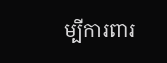ម្បីការពារ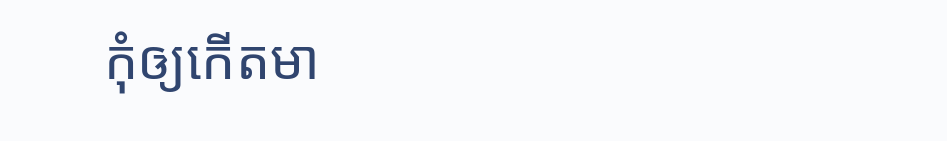កុំឲ្យកើតមា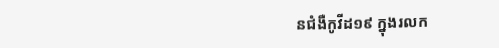នជំងឺកូវីដ១៩ ក្នុងរលក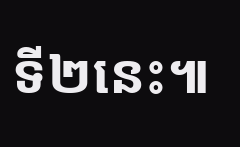ទី២នេះ៕